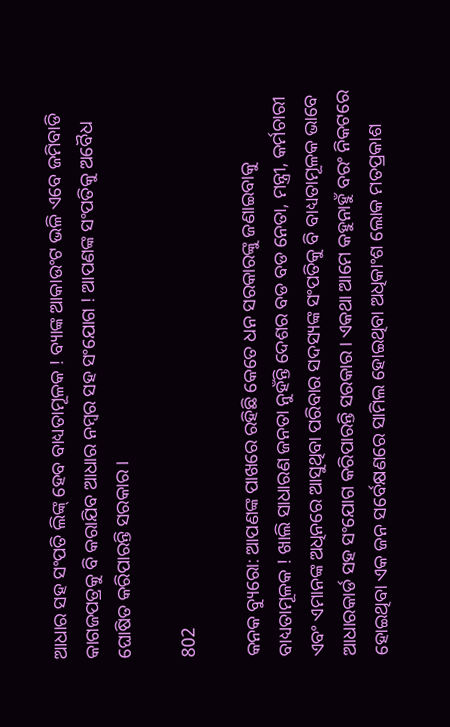ଆଧାର ସହ ସଂପତି ଲିଙ୍କ୍ ହେବ ବାଧ୍ୟତାମୂଳକ ! ବ୍ୟାଙ୍କ ଆକାଉଂଟ ଭଳି ଏବେ ଜମିବାଡି କାଗଜପତ୍ରକୁ ବି କରାଯିବ ଆଧାର ନମ୍ବର ସହ ସଂଯୋଗ ! ଆପଣଙ୍କ ସଂପତିକୁ ଅବୈଧ ଘୋଷିତ କରିପାରନ୍ତି ସରକାର ।

802

କନକ ବ୍ୟୁରୋ: ଆପଣଙ୍କ ପାଖରେ ରହିଛି କେତେ ଧନ ସରକାରଙ୍କୁ ଜଣାଇବାକୁ ବାଧ୍ୟତାମୂଳକ ! ଖାଲି ସାଧାରଣ ଜନତା ନୁହଁନ୍ତି ଦେଶର ବଡ ବଡ ନେତା, ମନ୍ତ୍ରୀ, କର୍ମଚାରୀ ଏବଂ ଏମାନଙ୍କ ଅଧିନରେ ଆସୁଥିବା ପରିବାର ସଦସ୍ୟଙ୍କ ସଂପତିକୁ ବି ବାଧ୍ୟତାମୂଳକ ଭାବେ ଆଧାରକାର୍ଡ ସହ ସଂଯୋଗ କରିପାରନ୍ତି ସରକାର । ଏକଥା ଆମେ କହୁନାହୁଁ ବରଂ ନିକଟରେ ହୋଇଥିବା ଏକ ଜନ ସର୍ବେକ୍ଷଣରେ ସାମିଲ ହୋଇଥିବା ଅଧିକାଂଶ ଲୋକ ମତପ୍ରକାଶ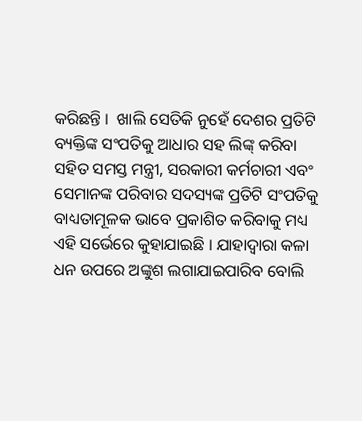କରିଛନ୍ତି ।  ଖାଲି ସେତିକି ନୁହେଁ ଦେଶର ପ୍ରତିଟି ବ୍ୟକ୍ତିଙ୍କ ସଂପତିକୁ ଆଧାର ସହ ଲିଙ୍କ୍ କରିବା ସହିତ ସମସ୍ତ ମନ୍ତ୍ରୀ, ସରକାରୀ କର୍ମଚାରୀ ଏବଂ ସେମାନଙ୍କ ପରିବାର ସଦସ୍ୟଙ୍କ ପ୍ରତିଟି ସଂପତିକୁ ବାଧ୍ୟତାମୂଳକ ଭାବେ ପ୍ରକାଶିତ କରିବାକୁ ମଧ୍ୟ ଏହି ସର୍ଭେରେ କୁହାଯାଇଛି । ଯାହାଦ୍ୱାରା କଳା ଧନ ଉପରେ ଅଙ୍କୁଶ ଲଗାଯାଇପାରିବ ବୋଲି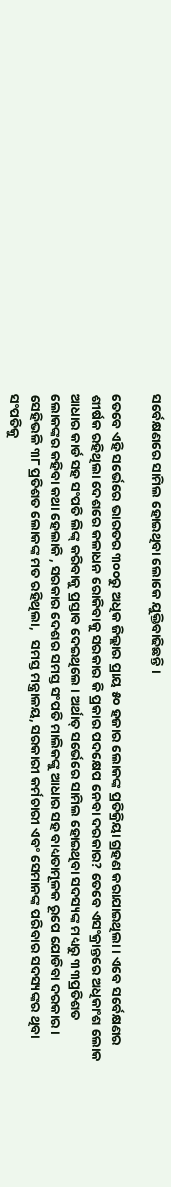ସର୍ବେକ୍ଷଣରେ ସାମିଲ ହୋଇଥିବା ଲୋକେ ଯୁକ୍ତିବାଢିଛନ୍ତି ।

ତେବେ ଏହି ସର୍ଭେରେ ଭାରତର ୩୦୦ରୁ ଅଧିକ ଜିଲ୍ଲାର ପ୍ରାୟ ୫୦ ହଜାର ଲୋକଙ୍କ ପ୍ରତିକ୍ରିୟା ଗ୍ରହଣ କରାଯାଇଥିଲା । ଏବେ ସର୍ବେକ୍ଷଣର ଶୀର୍ଷକ ରହିଥିଲା ଦେଶରେ କଳାଧନ ରୋକିବାକୁ ସରକାର କି ପ୍ରକାର ପଦକ୍ଷେପ ନେବା ଦରକାର? ତେବେ ଏସଂକ୍ରାନ୍ତରେ ଅଧିକାଂଶ ଲୋକ ଆଧାର କାର୍ଡ ସହ ସଂପତି ଲିଙ୍କ୍ କରିବାକୁ ପ୍ରସ୍ତାବ ଦେଇଥିଲେ । ଅର୍ଥାତ୍ ସର୍ଭେରେ ସାମିଲ ହୋଇଥିବା ସଦସ୍ୟଙ୍କ ମଧ୍ୟରୁ ୩୩ପ୍ରତିଶତ ଲୋକଙ୍କର କହିବା କଥା ହେଲାକି , ସରକାର ଦେଶର ସମସ୍ତ ସଂପତି ମାଲିକଙ୍କୁ ଆଧାର ସହ ବାଧ୍ୟତାମୂଳକ ରୂପେ ଯୋଡିବା ଦରକାର ।  ସେହିଭଳି ୩୮ ପ୍ରତିଶତ ଲୋକଙ୍କ ମତ ରହିଥିଲା,   ସମସ୍ତ ମନ୍ତ୍ରାଳୟ, ସରକାରୀ କର୍ମଚାରୀ ଏବଂ ସେମାନଙ୍କ ପରିବାର ସଦସ୍ୟଙ୍କର ଥିବା ସଂପତିକୁ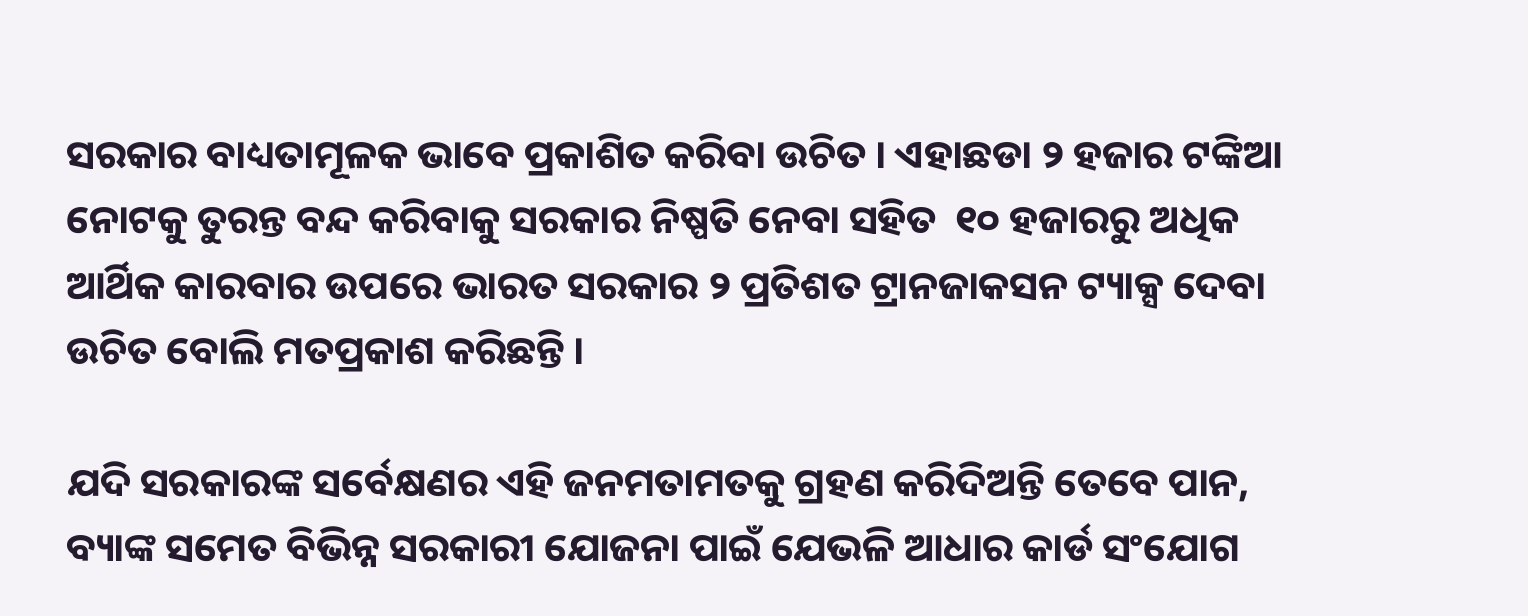ସରକାର ବାଧ୍ୟତାମୂଳକ ଭାବେ ପ୍ରକାଶିତ କରିବା ଉଚିତ । ଏହାଛଡା ୨ ହଜାର ଟଙ୍କିଆ ନୋଟକୁ ତୁରନ୍ତ ବନ୍ଦ କରିବାକୁ ସରକାର ନିଷ୍ପତି ନେବା ସହିତ  ୧୦ ହଜାରରୁ ଅଧିକ ଆର୍ଥିକ କାରବାର ଉପରେ ଭାରତ ସରକାର ୨ ପ୍ରତିଶତ ଟ୍ରାନଜାକସନ ଟ୍ୟାକ୍ସ ଦେବା ଉଚିତ ବୋଲି ମତପ୍ରକାଶ କରିଛନ୍ତି ।

ଯଦି ସରକାରଙ୍କ ସର୍ବେକ୍ଷଣର ଏହି ଜନମତାମତକୁ ଗ୍ରହଣ କରିଦିଅନ୍ତି ତେବେ ପାନ, ବ୍ୟାଙ୍କ ସମେତ ବିଭିନ୍ନ ସରକାରୀ ଯୋଜନା ପାଇଁ ଯେଭଳି ଆଧାର କାର୍ଡ ସଂଯୋଗ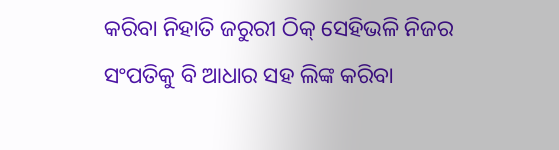କରିବା ନିହାତି ଜରୁରୀ ଠିକ୍ ସେହିଭଳି ନିଜର ସଂପତିକୁ ବି ଆଧାର ସହ ଲିଙ୍କ କରିବା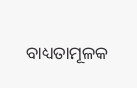ବାଧ୍ୟତାମୂଳକ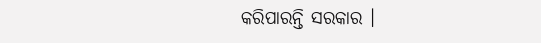କରିପାରନ୍ତି ସରକାର ।